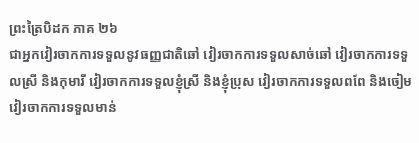ព្រះត្រៃបិដក ភាគ ២៦
ជាអ្នកវៀរចាកការទទួលនូវធញ្ញជាតិឆៅ វៀរចាកការទទួលសាច់ឆៅ វៀរចាកការទទួលស្រី និងកុមារី វៀរចាកការទទួលខ្ញុំស្រី និងខ្ញុំប្រុស វៀរចាកការទទួលពពែ និងចៀម វៀរចាកការទទួលមាន់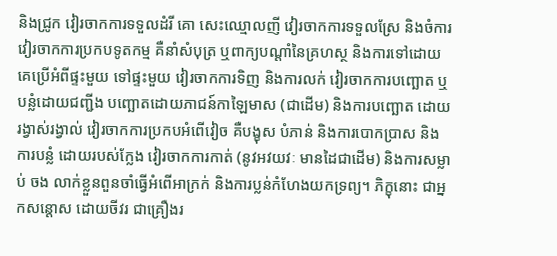និងជ្រូក វៀរចាកការទទួលដំរី គោ សេះឈ្មោលញី វៀរចាកការទទួលស្រែ និងចំការ វៀរចាកការប្រកបទូតកម្ម គឺនាំសំបុត្រ ឬពាក្យបណ្តាំនៃគ្រហស្ថ និងការទៅដោយគេប្រើអំពីផ្ទះមួយ ទៅផ្ទះមួយ វៀរចាកការទិញ និងការលក់ វៀរចាកការបញ្ឆោត ឬបន្លំដោយជញ្ជីង បញ្ឆោតដោយភាជន៍កាឡៃមាស (ជាដើម) និងការបញ្ឆោត ដោយរង្វាស់រង្វាល់ វៀរចាកការប្រកបអំពើវៀច គឺបង្ខុស បំភាន់ និងការបោកប្រាស និងការបន្លំ ដោយរបស់ក្លែង វៀរចាកការកាត់ (នូវអវយវៈ មានដៃជាដើម) និងការសម្លាប់ ចង លាក់ខ្លួនពួនចាំធ្វើអំពើអាក្រក់ និងការប្លន់កំហែងយកទ្រព្យ។ ភិក្ខុនោះ ជាអ្នកសន្តោស ដោយចីវរ ជាគ្រឿងរ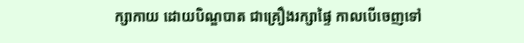ក្សាកាយ ដោយបិណ្ឌបាត ជាគ្រឿងរក្សាផ្ទៃ កាលបើចេញទៅ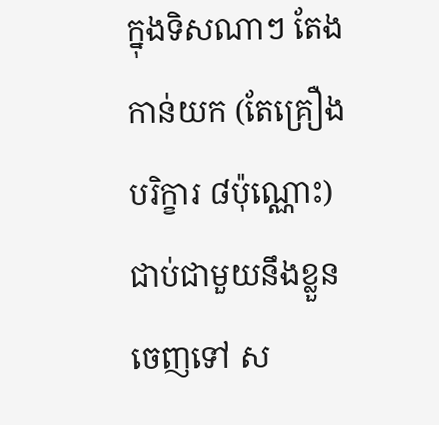ក្នុងទិសណាៗ តែងកាន់យក (តែគ្រឿងបរិក្ខារ ៨ប៉ុណ្ណោះ) ជាប់ជាមួយនឹងខ្លួនចេញទៅ ស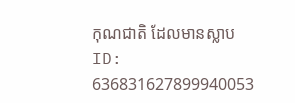កុណជាតិ ដែលមានស្លាប
ID: 636831627899940053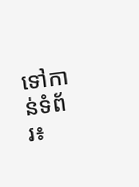ទៅកាន់ទំព័រ៖